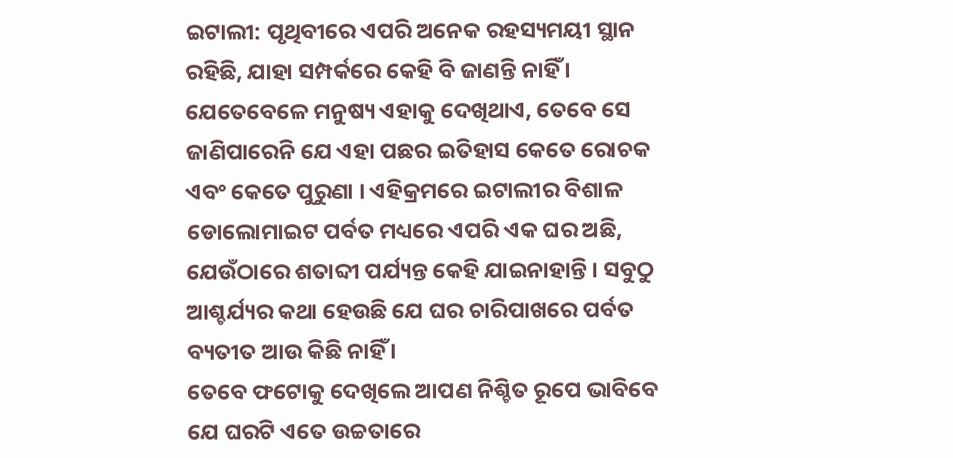ଇଟାଲୀ: ପୃଥିବୀରେ ଏପରି ଅନେକ ରହସ୍ୟମୟୀ ସ୍ଥାନ ରହିଛି, ଯାହା ସମ୍ପର୍କରେ କେହି ବି ଜାଣନ୍ତି ନାହିଁ । ଯେତେବେଳେ ମନୁଷ୍ୟ ଏହାକୁ ଦେଖିଥାଏ, ତେବେ ସେ ଜାଣିପାରେନି ଯେ ଏହା ପଛର ଇତିହାସ କେତେ ରୋଚକ ଏବଂ କେତେ ପୁରୁଣା । ଏହିକ୍ରମରେ ଇଟାଲୀର ବିଶାଳ ଡୋଲୋମାଇଟ ପର୍ବତ ମଧ୍ୟରେ ଏପରି ଏକ ଘର ଅଛି, ଯେଉଁଠାରେ ଶତାବ୍ଦୀ ପର୍ଯ୍ୟନ୍ତ କେହି ଯାଇନାହାନ୍ତି । ସବୁଠୁ ଆଶ୍ଚର୍ଯ୍ୟର କଥା ହେଉଛି ଯେ ଘର ଚାରିପାଖରେ ପର୍ବତ ବ୍ୟତୀତ ଆଉ କିଛି ନାହିଁ ।
ତେବେ ଫଟୋକୁ ଦେଖିଲେ ଆପଣ ନିଶ୍ଚିତ ରୂପେ ଭାବିବେ ଯେ ଘରଟି ଏତେ ଉଚ୍ଚତାରେ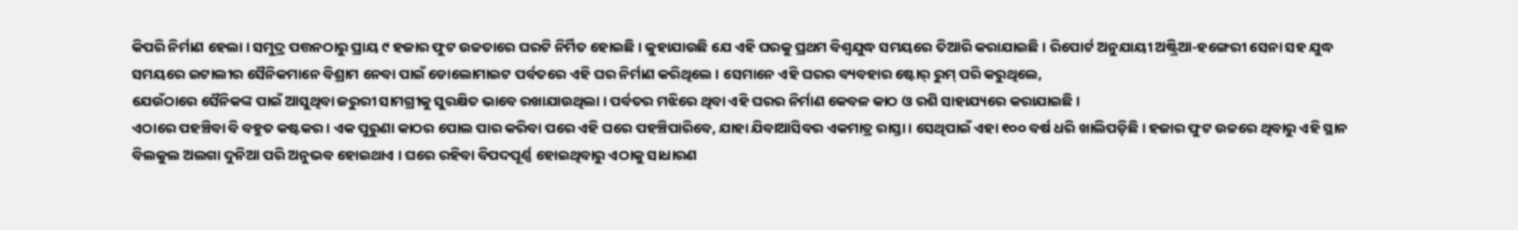କିପରି ନିର୍ମାଣ ହେଲା । ସମୁଦ୍ର ପତ୍ତନଠାରୁ ପ୍ରାୟ ୯ ହଜାର ଫୁଟ ଉଚ୍ଚତାରେ ଘରଟି ନିର୍ମିତ ହୋଇଛି । କୁହାଯାଉଛି ଯେ ଏହି ଘରକୁ ପ୍ରଥମ ବିଶ୍ୱଯୁଦ୍ଧ ସମୟରେ ତିଆରି କରାଯାଇଛି । ରିପୋର୍ଟ ଅନୁଯାୟୀ ଅଷ୍ଟ୍ରିଆ-ହଙ୍ଗେରୀ ସେନା ସହ ଯୁଦ୍ଧ ସମୟରେ ଇଟାଲୀର ସୈନିକମାନେ ବିଶ୍ରାମ ନେବା ପାଇଁ ଡୋଲୋମାଇଟ ପର୍ବତରେ ଏହି ଘର ନିର୍ମାଣ କରିଥିଲେ । ସେମାନେ ଏହି ଘରର ବ୍ୟବହାର ଷ୍ଟୋର୍ ରୁମ୍ ପରି କରୁଥିଲେ,
ଯେଉଁଠାରେ ସୈନିକଙ୍କ ପାଇଁ ଆସୁଥିବା ଜରୁରୀ ସାମଗ୍ରୀକୁ ସୁରକ୍ଷିତ ଭାବେ ରଖାଯାଉଥିଲା । ପର୍ବତର ମଝିରେ ଥିବା ଏହି ଘରର ନିର୍ମାଣ କେବଳ କାଠ ଓ ରଶି ସାହାଯ୍ୟରେ କରାଯାଇଛି ।
ଏଠାରେ ପହଞ୍ଚିବା ବି ବହୁତ କଷ୍ଟକର । ଏକ ପୁରୁଣା କାଠର ପୋଲ ପାର କରିବା ପରେ ଏହି ଘରେ ପହଞ୍ଚିପାରିବେ, ଯାହା ଯିବାଆସିବର ଏକମାତ୍ର ରାସ୍ତା । ସେଥିପାଇଁ ଏହା ୧୦୦ ବର୍ଷ ଧରି ଖାଲିପଡ଼ିଛି । ହଜାର ଫୁଟ ଉଚ୍ଚରେ ଥିବାରୁ ଏହି ସ୍ଥାନ ବିଲକୁଲ ଅଲଗା ଦୁନିଆ ପରି ଅନୁଭବ ହୋଇଥାଏ । ଘରେ ରହିବା ବିପଦପୂର୍ଣ୍ଣ ହୋଇଥିବାରୁ ଏଠାକୁ ସାଧାରଣ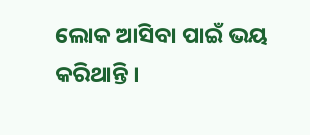ଲୋକ ଆସିବା ପାଇଁ ଭୟ କରିଥାନ୍ତି ।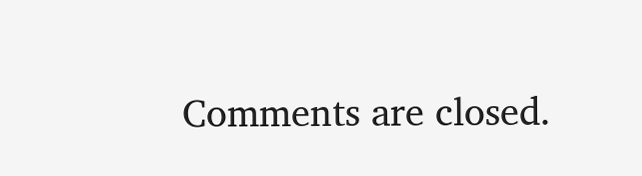Comments are closed.